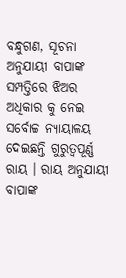ବନ୍ଧୁଗଣ, ସୂଚନା ଅନୁଯାୟୀ ବାପାଙ୍କ ସମ୍ପତ୍ତିରେ ଝିଅର ଅଧିକାର କୁ ନେଇ ସର୍ବୋଚ୍ଚ ନ୍ୟାୟାଳୟ ଦେଇଛନ୍ତି ଗୁରୁତ୍ଵପୂର୍ଣ୍ଣ ରାୟ । ରାୟ ଅନୁଯାୟୀ ବାପାଙ୍କ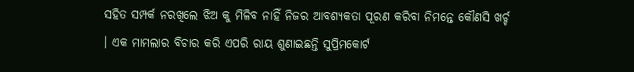ସହିତ ସମ୍ପର୍କ ନରଖିଲେ ଝିଅ କୁ ମିଳିବ ନାହିଁ ନିଜର ଆବଶ୍ୟକତା ପୂରଣ କରିବା ନିମନ୍ତେ କୌଣସି ଖର୍ଚ୍ଚ । ଏକ ମାମଲାର ବିଚାର କରି ଏପରି ରାୟ ଶୁଣାଇଛନ୍ତି ସୁପ୍ରିମକୋର୍ଟ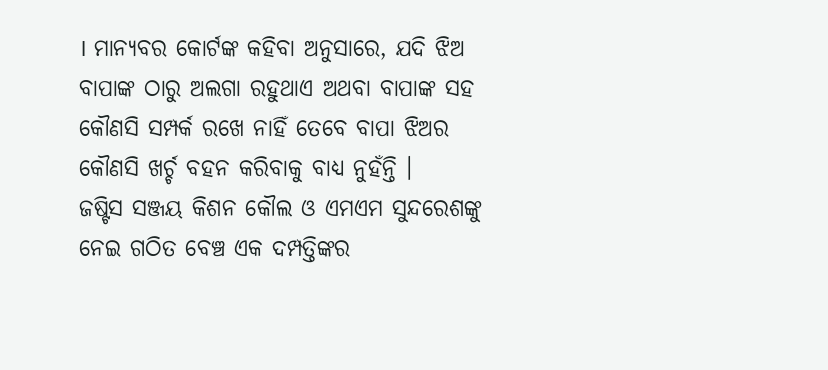। ମାନ୍ୟବର କୋର୍ଟଙ୍କ କହିବା ଅନୁସାରେ, ଯଦି ଝିଅ ବାପାଙ୍କ ଠାରୁ ଅଲଗା ରହୁଥାଏ ଅଥବା ବାପାଙ୍କ ସହ କୌଣସି ସମ୍ପର୍କ ରଖେ ନାହିଁ ତେବେ ବାପା ଝିଅର କୌଣସି ଖର୍ଚ୍ଚ ବହନ କରିବାକୁ ବାଧ୍ୟ ନୁହଁନ୍ତି ।
ଜଷ୍ଟିସ ସଞ୍ଜୟ କିଶନ କୌଲ ଓ ଏମଏମ ସୁନ୍ଦରେଶଙ୍କୁ ନେଇ ଗଠିତ ବେଞ୍ଚ ଏକ ଦମ୍ପତ୍ତିଙ୍କର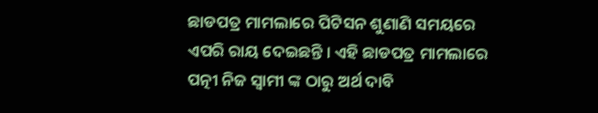ଛାଡପତ୍ର ମାମଲାରେ ପିଟିସନ ଶୁଣାଣି ସମୟରେ ଏପରି ରାୟ ଦେଇଛନ୍ତି । ଏହି ଛାଡପତ୍ର ମାମଲାରେ ପତ୍ନୀ ନିଜ ସ୍ଵାମୀ ଙ୍କ ଠାରୁ ଅର୍ଥ ଦାବି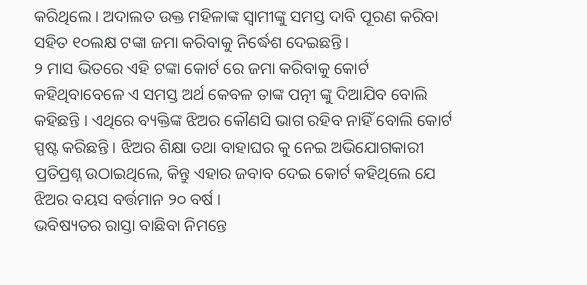କରିଥିଲେ । ଅଦାଲତ ଉକ୍ତ ମହିଳାଙ୍କ ସ୍ଵାମୀଙ୍କୁ ସମସ୍ତ ଦାବି ପୂରଣ କରିବା ସହିତ ୧୦ଲକ୍ଷ ଟଙ୍କା ଜମା କରିବାକୁ ନିର୍ଦ୍ଧେଶ ଦେଇଛନ୍ତି ।
୨ ମାସ ଭିତରେ ଏହି ଟଙ୍କା କୋର୍ଟ ରେ ଜମା କରିବାକୁ କୋର୍ଟ କହିଥିବାବେଳେ ଏ ସମସ୍ତ ଅର୍ଥ କେବଳ ତାଙ୍କ ପତ୍ନୀ ଙ୍କୁ ଦିଆଯିବ ବୋଲି କହିଛନ୍ତି । ଏଥିରେ ବ୍ୟକ୍ତିଙ୍କ ଝିଅର କୌଣସି ଭାଗ ରହିବ ନାହିଁ ବୋଲି କୋର୍ଟ ସ୍ପଷ୍ଟ କରିଛନ୍ତି । ଝିଅର ଶିକ୍ଷା ତଥା ବାହାଘର କୁ ନେଇ ଅଭିଯୋଗକାରୀ ପ୍ରତିପ୍ରଶ୍ନ ଉଠାଇଥିଲେ, କିନ୍ତୁ ଏହାର ଜବାବ ଦେଇ କୋର୍ଟ କହିଥିଲେ ଯେ ଝିଅର ବୟସ ବର୍ତ୍ତମାନ ୨୦ ବର୍ଷ ।
ଭବିଷ୍ୟତର ରାସ୍ତା ବାଛିବା ନିମନ୍ତେ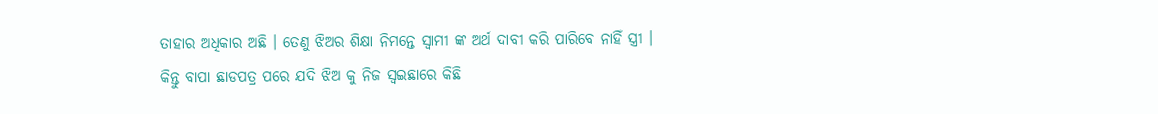ତାହାର ଅଧିକାର ଅଛି । ତେଣୁ ଝିଅର ଶିକ୍ଷା ନିମନ୍ତେ ସ୍ଵାମୀ ଙ୍କ ଅର୍ଥ ଦାବୀ କରି ପାରିବେ ନାହିଁ ସ୍ତ୍ରୀ । କିନ୍ତୁ ବାପା ଛାଡପତ୍ର ପରେ ଯଦି ଝିଅ କୁ ନିଜ ସ୍ଵଇଛାରେ କିଛି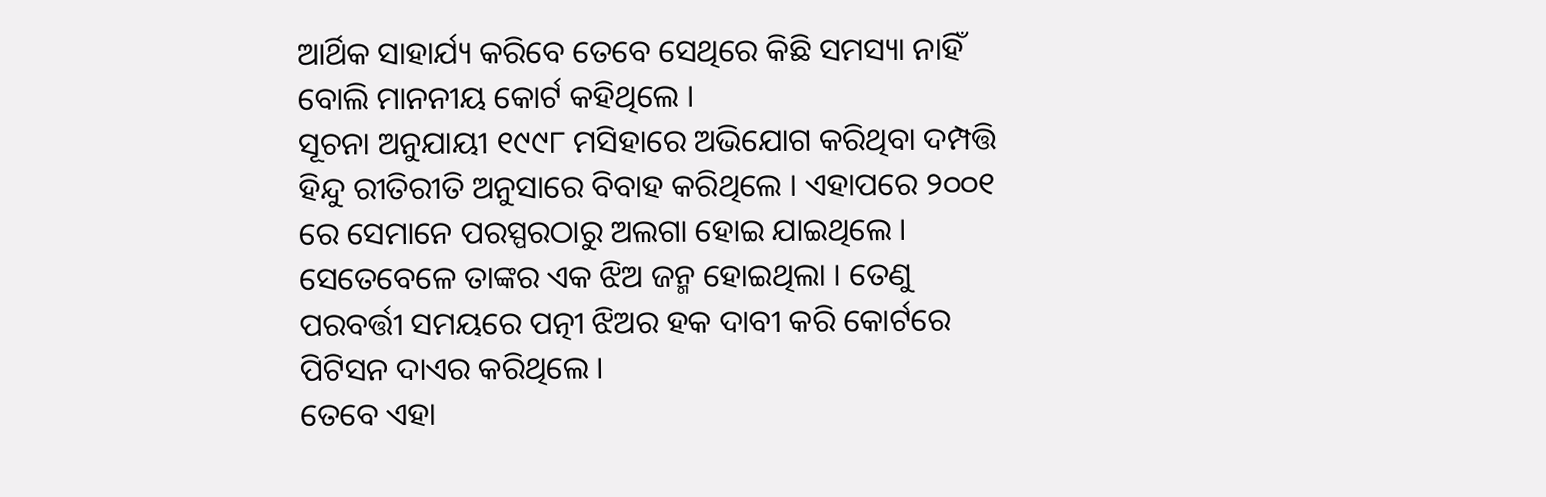ଆର୍ଥିକ ସାହାର୍ଯ୍ୟ କରିବେ ତେବେ ସେଥିରେ କିଛି ସମସ୍ୟା ନାହିଁ ବୋଲି ମାନନୀୟ କୋର୍ଟ କହିଥିଲେ ।
ସୂଚନା ଅନୁଯାୟୀ ୧୯୯୮ ମସିହାରେ ଅଭିଯୋଗ କରିଥିବା ଦମ୍ପତ୍ତି ହିନ୍ଦୁ ରୀତିରୀତି ଅନୁସାରେ ବିବାହ କରିଥିଲେ । ଏହାପରେ ୨୦୦୧ ରେ ସେମାନେ ପରସ୍ପରଠାରୁ ଅଲଗା ହୋଇ ଯାଇଥିଲେ । ସେତେବେଳେ ତାଙ୍କର ଏକ ଝିଅ ଜନ୍ମ ହୋଇଥିଲା । ତେଣୁ ପରବର୍ତ୍ତୀ ସମୟରେ ପତ୍ନୀ ଝିଅର ହକ ଦାବୀ କରି କୋର୍ଟରେ ପିଟିସନ ଦାଏର କରିଥିଲେ ।
ତେବେ ଏହା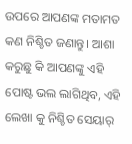ଉପରେ ଆପଣଙ୍କ ମତାମତ କଣ ନିଶ୍ଚିତ ଜଣାନ୍ତୁ। ଆଶା କରୁଛୁ କି ଆପଣଙ୍କୁ ଏହି ପୋଷ୍ଟ ଭଲ ଲାଗିଥିବ, ଏହି ଲେଖା କୁ ନିଶ୍ଚିତ ସେୟାର୍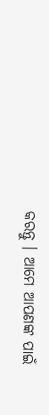କରନ୍ତୁ । ଆମେ ଆପଣଙ୍କ ପାଇଁ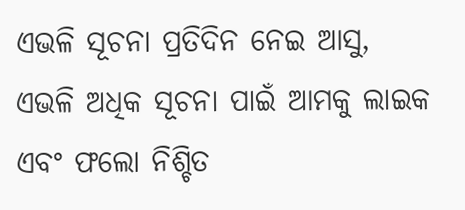ଏଭଳି ସୂଚନା ପ୍ରତିଦିନ ନେଇ ଆସୁ, ଏଭଳି ଅଧିକ ସୂଚନା ପାଇଁ ଆମକୁ ଲାଇକ ଏବଂ ଫଲୋ ନିଶ୍ଚିତ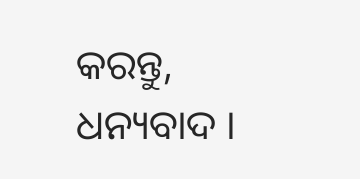କରନ୍ତୁ, ଧନ୍ୟବାଦ ।